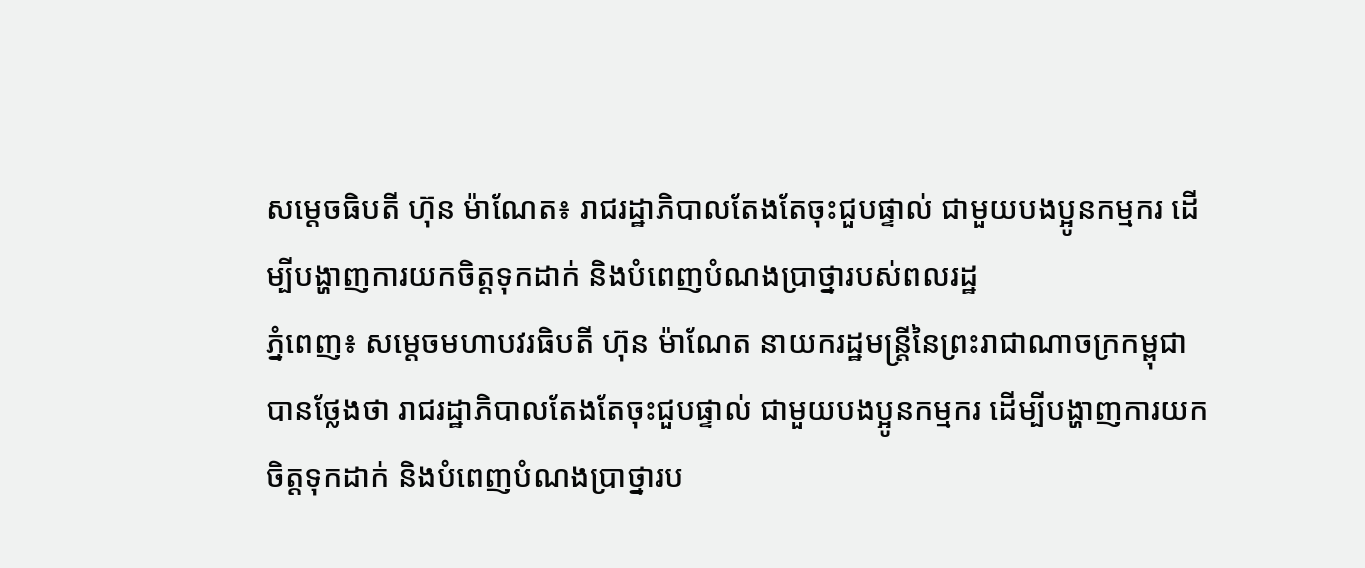សម្តេចធិបតី ហ៊ុន ម៉ាណែត៖ រាជរដ្ឋាភិបាលតែងតែចុះជួបផ្ទាល់ ជាមួយបងប្អូនកម្មករ ដើម្បីបង្ហាញការយកចិត្ដទុកដាក់ និងបំពេញបំណងប្រាថ្នារបស់ពលរដ្ឋ
ភ្នំពេញ៖ សម្តេចមហាបវរធិបតី ហ៊ុន ម៉ាណែត នាយករដ្ឋមន្ត្រីនៃព្រះរាជាណាចក្រកម្ពុជា បានថ្លែងថា រាជរដ្ឋាភិបាលតែងតែចុះជួបផ្ទាល់ ជាមួយបងប្អូនកម្មករ ដើម្បីបង្ហាញការយកចិត្ដទុកដាក់ និងបំពេញបំណងប្រាថ្នារប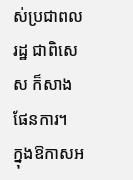ស់ប្រជាពលរដ្ឋ ជាពិសេស ក៏សាងផែនការ។
ក្នុងឱកាសអ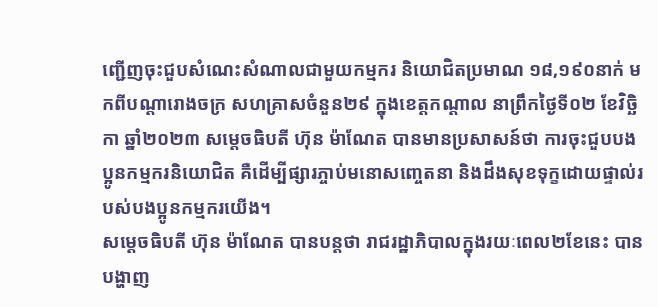ញ្ជើញចុះជួបសំណេះសំណាលជាមួយកម្មករ និយោជិតប្រមាណ ១៨,១៩០នាក់ មកពីបណ្តារោងចក្រ សហគ្រាសចំនួន២៩ ក្នុងខេត្តកណ្តាល នាព្រឹកថ្ងៃទី០២ ខែវិច្ឆិកា ឆ្នាំ២០២៣ សម្តេចធិបតី ហ៊ុន ម៉ាណែត បានមានប្រសាសន៍ថា ការចុះជួបបងប្អូនកម្មករនិយោជិត គឺដើម្បីផ្សារភ្ចាប់មនោសញ្ចេតនា និងដឹងសុខទុក្ខដោយផ្ទាល់របស់បងប្អូនកម្មករយើង។
សម្តេចធិបតី ហ៊ុន ម៉ាណែត បានបន្តថា រាជរដ្ឋាភិបាលក្នុងរយៈពេល២ខែនេះ បានបង្ហាញ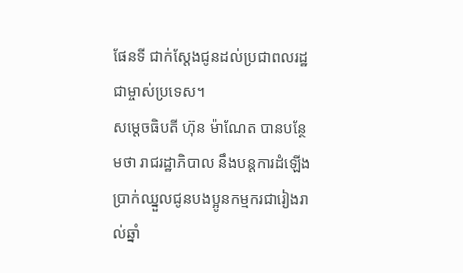ផែនទី ជាក់ស្ដែងជូនដល់ប្រជាពលរដ្ឋជាម្ចាស់ប្រទេស។
សម្តេចធិបតី ហ៊ុន ម៉ាណែត បានបន្ថែមថា រាជរដ្ឋាភិបាល នឹងបន្ដការដំឡើងប្រាក់ឈ្នួលជូនបងប្អូនកម្មករជារៀងរាល់ឆ្នាំ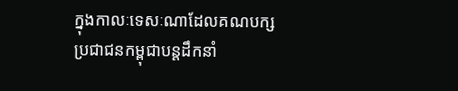ក្នុងកាលៈទេសៈណាដែលគណបក្សប្រជាជនកម្ពុជាបន្ដដឹកនាំ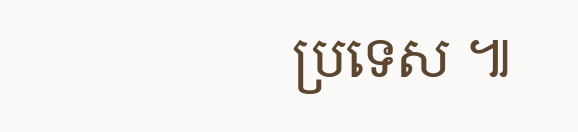ប្រទេស ៕